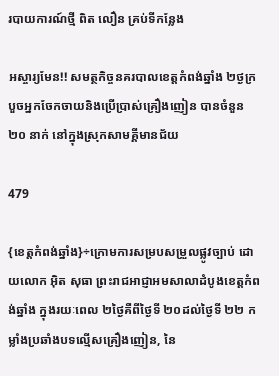របាយការណ៍ថ្មី ពិត លឿន គ្រប់ទីកន្លែង

អស្ចារ្យមែន!! សមត្ថកិច្ចនគរបាលខេត្តកំពង់ឆ្នាំង ២ថ្ងក្របួចអ្នកចែកចាយនិងប្រើប្រាស់គ្រឿងញៀន បានចំនួន ២០ នាក់ នៅក្នុងស្រុកសាមគ្គីមានជ័យ

479

{ខេត្តកំពង់ឆ្នាំង}÷ក្រោមការសម្របសម្រួលផ្លូវច្បាប់ ដោយលោក អ៊ិត សុធា ព្រះរាជអាជ្ញាអមសាលាដំបូងខេត្តកំពង់ឆ្នាំង ក្នុងរយៈពេល ២ថ្ងៃគឺពីថ្ងៃទី ២០ដល់ថ្ងៃទី ២២ កម្លាំងប្រឆាំងបទល្មើសគ្រឿងញៀន, នៃ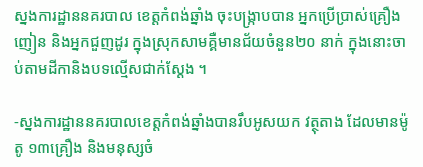ស្នងការដ្ឋាននគរបាល ខេត្តកំពង់ឆ្នាំង ចុះបង្ក្រាបបាន អ្នកប្រើប្រាស់គ្រឿងញៀន និងអ្នកជួញដូរ ក្នុងស្រុកសាមគ្គឺមានជ័យចំនួន២០ នាក់ ក្នុងនោះចាប់តាមដីកានិងបទល្មើសជាក់ស្ដែង ។

-ស្នងការដ្ឋាននគរបាលខេត្តកំពង់ឆ្នាំងបានរឹបអូសយក វត្ថុតាង ដែលមានម៉ូតូ ១៣គ្រឿង និងមនុស្សចំ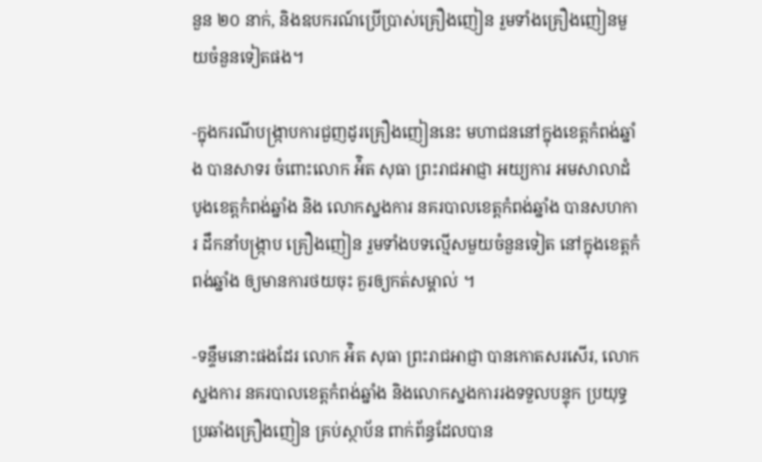នួន ២០ នាក់, និងឧបករណ៍ប្រើប្រាស់គ្រឿងញៀន រួមទាំងគ្រឿងញៀនមួយចំនួនទៀតផង។

-ក្នុងករណីបង្ក្រាបការជួញដូរគ្រឿងញៀននេះ មហាជននៅក្នុងខេត្តកំពង់ឆ្នាំង បានសាទរ ចំពោះលោក អ៉ិត សុធា ព្រះរាជអាជ្ញា អយ្យការ អមសាលាដំបូងខេត្តកំពង់ឆ្នាំង និង លោកស្នងការ នគរបាលខេត្តកំពង់ឆ្នាំង បានសហការ ដឹកនាំបង្ក្រាប គ្រឿងញៀន រួមទាំងបទល្មើសមួយចំនួនទៀត នៅក្នុងខេត្តកំពង់ឆ្នាំង ឲ្យមានការថយចុះ គួរឲ្យកត់សម្គាល់ ។

-ទន្ទឹមនោះផងដែរ លោក អ៉ិត សុធា ព្រះរាជអាជ្ញា បានកោតសរសើរ, លោកស្នងការ នគរបាលខេត្តកំពង់ឆ្នាំង និងលោកស្នងការរងទទួលបន្ទុក ប្រយុទ្ធប្រឆាំងគ្រឿងញៀន គ្រប់ស្ថាប័ន ពាក់ព័ន្ធដែលបាន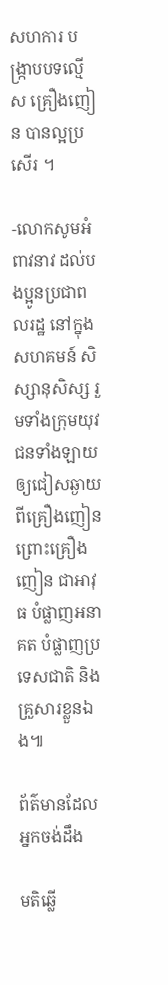សហការ បង្រ្កាបបទល្មើស គ្រឿងញៀន បានល្អប្រសើរ ។

-លោកសូមអំពាវនាវ ដល់បងប្អូនប្រជាពលរដ្ឋ នៅក្នុងសហគមន៍ សិស្សានុសិស្ស រួមទាំងក្រុមយុវជនទាំងឡាយ ឲ្យជៀសឆ្ងាយពីគ្រឿងញៀន ព្រោះគ្រឿងញៀន ជាអាវុធ បំផ្លាញអនាគត បំផ្លាញប្រទេសជាតិ និងគ្រួសារខ្លួនឯង៕

ព័ត៌មានដែលអ្នកចង់ដឹង

មតិឆ្លើ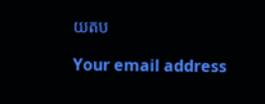យតប

Your email address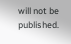will not be published.